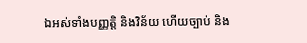ឯអស់ទាំងបញ្ញត្តិ និងវិន័យ ហើយច្បាប់ និង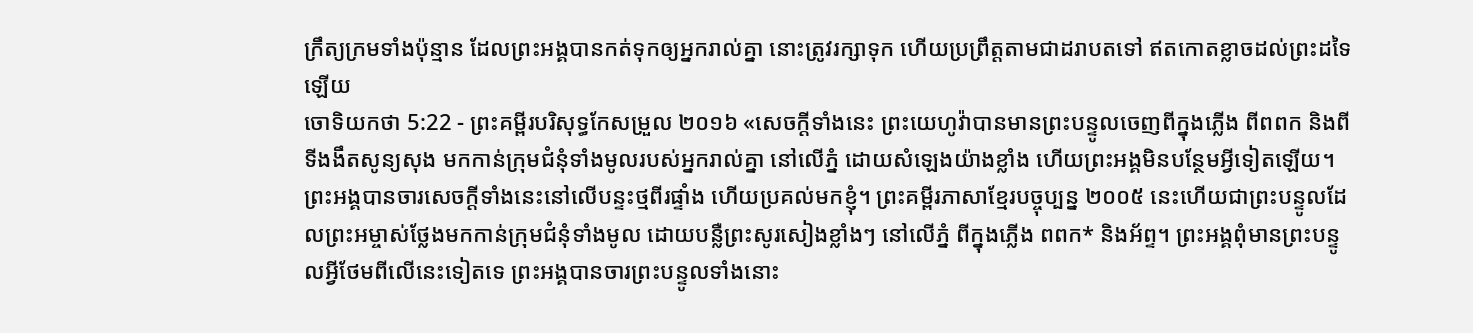ក្រឹត្យក្រមទាំងប៉ុន្មាន ដែលព្រះអង្គបានកត់ទុកឲ្យអ្នករាល់គ្នា នោះត្រូវរក្សាទុក ហើយប្រព្រឹត្តតាមជាដរាបតទៅ ឥតកោតខ្លាចដល់ព្រះដទៃឡើយ
ចោទិយកថា 5:22 - ព្រះគម្ពីរបរិសុទ្ធកែសម្រួល ២០១៦ «សេចក្ដីទាំងនេះ ព្រះយេហូវ៉ាបានមានព្រះបន្ទូលចេញពីក្នុងភ្លើង ពីពពក និងពីទីងងឹតសូន្យសុង មកកាន់ក្រុមជំនុំទាំងមូលរបស់អ្នករាល់គ្នា នៅលើភ្នំ ដោយសំឡេងយ៉ាងខ្លាំង ហើយព្រះអង្គមិនបន្ថែមអ្វីទៀតឡើយ។ ព្រះអង្គបានចារសេចក្ដីទាំងនេះនៅលើបន្ទះថ្មពីរផ្ទាំង ហើយប្រគល់មកខ្ញុំ។ ព្រះគម្ពីរភាសាខ្មែរបច្ចុប្បន្ន ២០០៥ នេះហើយជាព្រះបន្ទូលដែលព្រះអម្ចាស់ថ្លែងមកកាន់ក្រុមជំនុំទាំងមូល ដោយបន្លឺព្រះសូរសៀងខ្លាំងៗ នៅលើភ្នំ ពីក្នុងភ្លើង ពពក* និងអ័ព្ទ។ ព្រះអង្គពុំមានព្រះបន្ទូលអ្វីថែមពីលើនេះទៀតទេ ព្រះអង្គបានចារព្រះបន្ទូលទាំងនោះ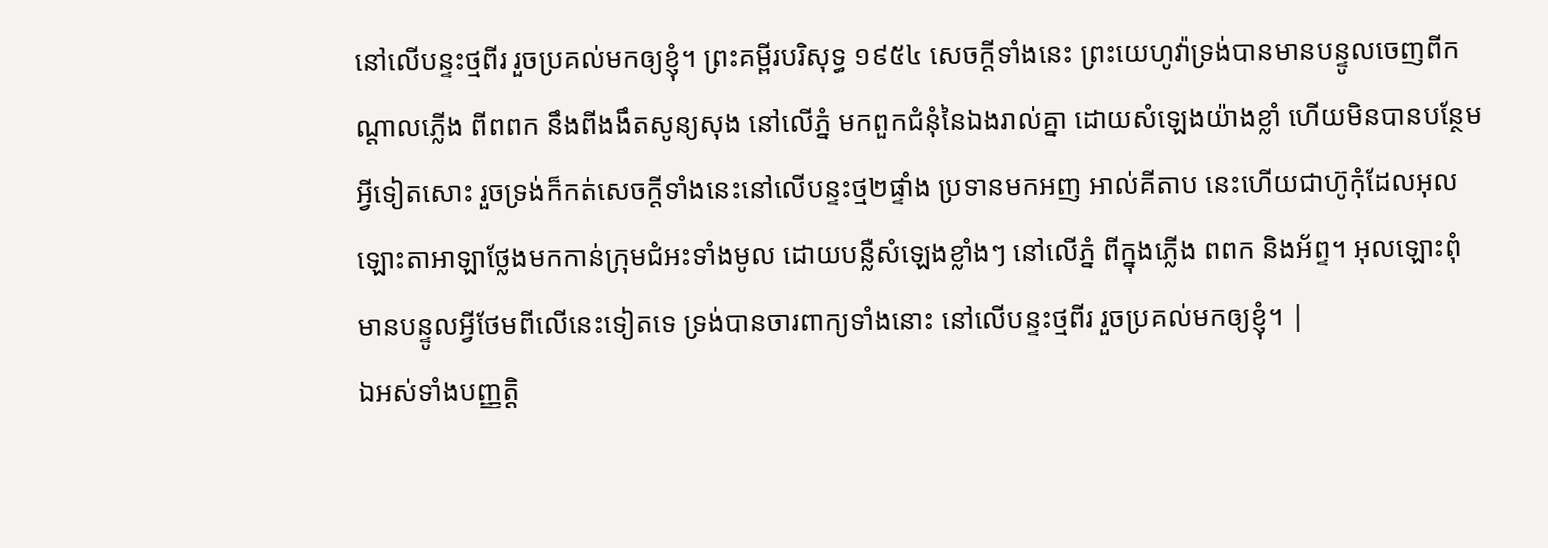នៅលើបន្ទះថ្មពីរ រួចប្រគល់មកឲ្យខ្ញុំ។ ព្រះគម្ពីរបរិសុទ្ធ ១៩៥៤ សេចក្ដីទាំងនេះ ព្រះយេហូវ៉ាទ្រង់បានមានបន្ទូលចេញពីកណ្តាលភ្លើង ពីពពក នឹងពីងងឹតសូន្យសុង នៅលើភ្នំ មកពួកជំនុំនៃឯងរាល់គ្នា ដោយសំឡេងយ៉ាងខ្លាំ ហើយមិនបានបន្ថែមអ្វីទៀតសោះ រួចទ្រង់ក៏កត់សេចក្ដីទាំងនេះនៅលើបន្ទះថ្ម២ផ្ទាំង ប្រទានមកអញ អាល់គីតាប នេះហើយជាហ៊ូកុំដែលអុលឡោះតាអាឡាថ្លែងមកកាន់ក្រុមជំអះទាំងមូល ដោយបន្លឺសំឡេងខ្លាំងៗ នៅលើភ្នំ ពីក្នុងភ្លើង ពពក និងអ័ព្ទ។ អុលឡោះពុំមានបន្ទូលអ្វីថែមពីលើនេះទៀតទេ ទ្រង់បានចារពាក្យទាំងនោះ នៅលើបន្ទះថ្មពីរ រួចប្រគល់មកឲ្យខ្ញុំ។ |
ឯអស់ទាំងបញ្ញត្តិ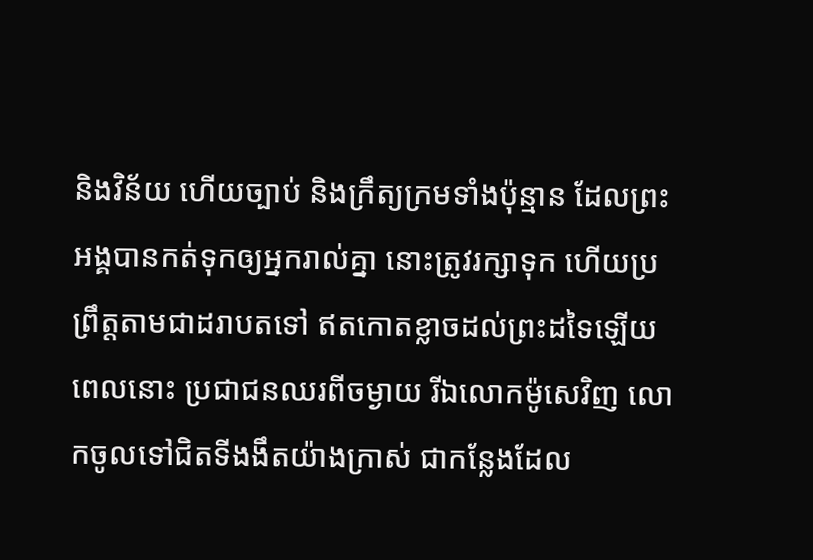និងវិន័យ ហើយច្បាប់ និងក្រឹត្យក្រមទាំងប៉ុន្មាន ដែលព្រះអង្គបានកត់ទុកឲ្យអ្នករាល់គ្នា នោះត្រូវរក្សាទុក ហើយប្រព្រឹត្តតាមជាដរាបតទៅ ឥតកោតខ្លាចដល់ព្រះដទៃឡើយ
ពេលនោះ ប្រជាជនឈរពីចម្ងាយ រីឯលោកម៉ូសេវិញ លោកចូលទៅជិតទីងងឹតយ៉ាងក្រាស់ ជាកន្លែងដែល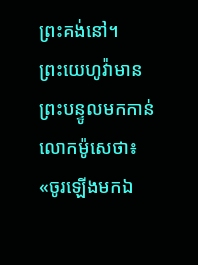ព្រះគង់នៅ។
ព្រះយេហូវ៉ាមានព្រះបន្ទូលមកកាន់លោកម៉ូសេថា៖ «ចូរឡើងមកឯ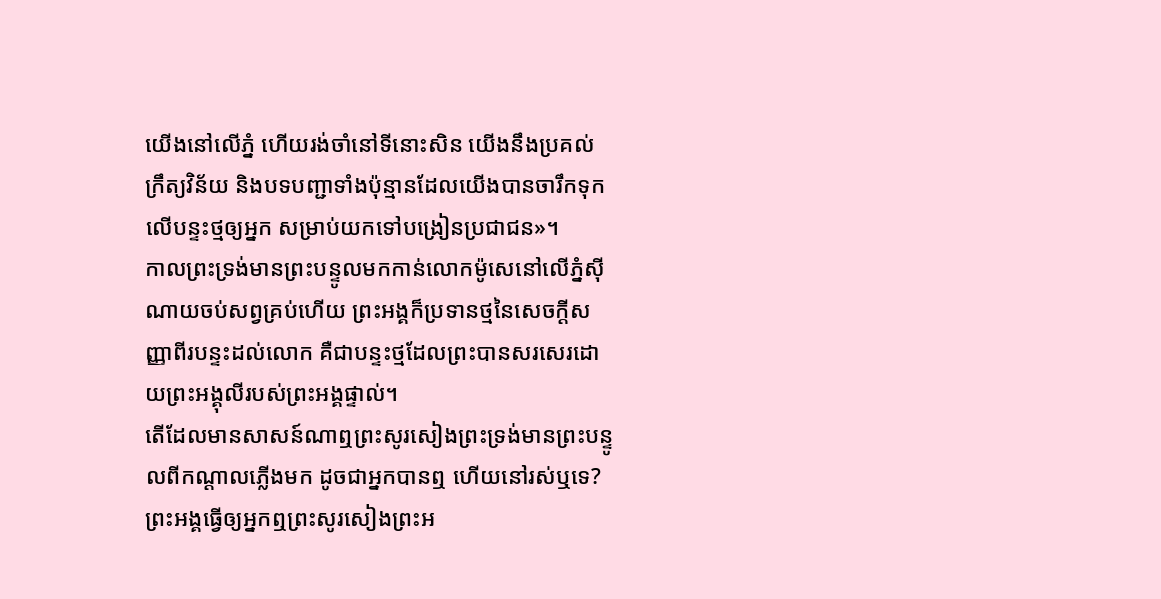យើងនៅលើភ្នំ ហើយរង់ចាំនៅទីនោះសិន យើងនឹងប្រគល់ក្រឹត្យវិន័យ និងបទបញ្ជាទាំងប៉ុន្មានដែលយើងបានចារឹកទុកលើបន្ទះថ្មឲ្យអ្នក សម្រាប់យកទៅបង្រៀនប្រជាជន»។
កាលព្រះទ្រង់មានព្រះបន្ទូលមកកាន់លោកម៉ូសេនៅលើភ្នំស៊ីណាយចប់សព្វគ្រប់ហើយ ព្រះអង្គក៏ប្រទានថ្មនៃសេចក្ដីសញ្ញាពីរបន្ទះដល់លោក គឺជាបន្ទះថ្មដែលព្រះបានសរសេរដោយព្រះអង្គុលីរបស់ព្រះអង្គផ្ទាល់។
តើដែលមានសាសន៍ណាឮព្រះសូរសៀងព្រះទ្រង់មានព្រះបន្ទូលពីកណ្ដាលភ្លើងមក ដូចជាអ្នកបានឮ ហើយនៅរស់ឬទេ?
ព្រះអង្គធ្វើឲ្យអ្នកឮព្រះសូរសៀងព្រះអ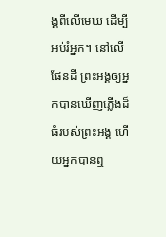ង្គពីលើមេឃ ដើម្បីអប់រំអ្នក។ នៅលើផែនដី ព្រះអង្គឲ្យអ្នកបានឃើញភ្លើងដ៏ធំរបស់ព្រះអង្គ ហើយអ្នកបានឮ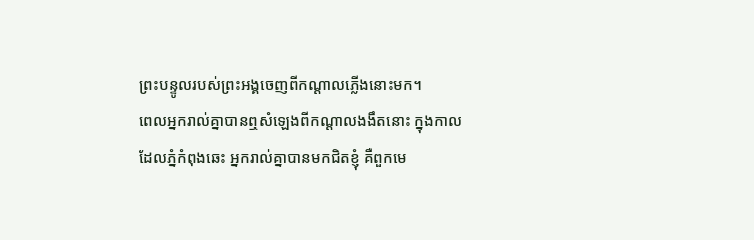ព្រះបន្ទូលរបស់ព្រះអង្គចេញពីកណ្ដាលភ្លើងនោះមក។
ពេលអ្នករាល់គ្នាបានឮសំឡេងពីកណ្ដាលងងឹតនោះ ក្នុងកាលដែលភ្នំកំពុងឆេះ អ្នករាល់គ្នាបានមកជិតខ្ញុំ គឺពួកមេ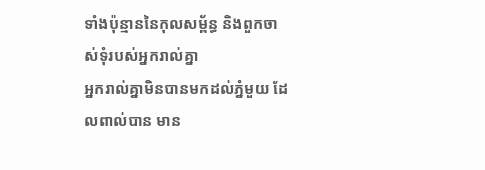ទាំងប៉ុន្មាននៃកុលសម្ព័ន្ធ និងពួកចាស់ទុំរបស់អ្នករាល់គ្នា
អ្នករាល់គ្នាមិនបានមកដល់ភ្នំមួយ ដែលពាល់បាន មាន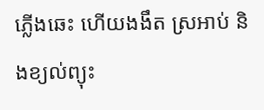ភ្លើងឆេះ ហើយងងឹត ស្រអាប់ និងខ្យល់ព្យុះ